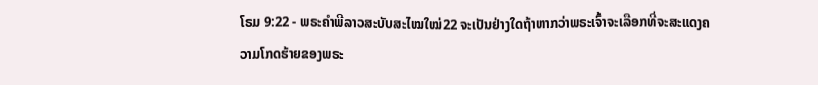ໂຣມ 9:22 - ພຣະຄຳພີລາວສະບັບສະໄໝໃໝ່22 ຈະເປັນຢ່າງໃດຖ້າຫາກວ່າພຣະເຈົ້າຈະເລືອກທີ່ຈະສະແດງຄວາມໂກດຮ້າຍຂອງພຣະ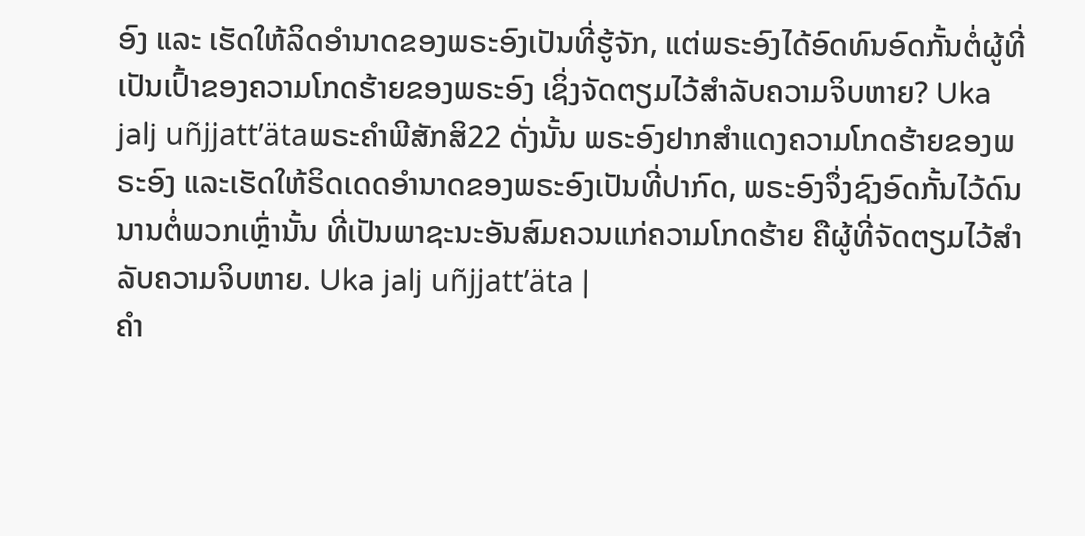ອົງ ແລະ ເຮັດໃຫ້ລິດອຳນາດຂອງພຣະອົງເປັນທີ່ຮູ້ຈັກ, ແຕ່ພຣະອົງໄດ້ອົດທົນອົດກັ້ນຕໍ່ຜູ້ທີ່ເປັນເປົ້າຂອງຄວາມໂກດຮ້າຍຂອງພຣະອົງ ເຊິ່ງຈັດຕຽມໄວ້ສຳລັບຄວາມຈິບຫາຍ? Uka jalj uñjjattʼätaພຣະຄຳພີສັກສິ22 ດັ່ງນັ້ນ ພຣະອົງຢາກສຳແດງຄວາມໂກດຮ້າຍຂອງພຣະອົງ ແລະເຮັດໃຫ້ຣິດເດດອຳນາດຂອງພຣະອົງເປັນທີ່ປາກົດ, ພຣະອົງຈຶ່ງຊົງອົດກັ້ນໄວ້ດົນນານຕໍ່ພວກເຫຼົ່ານັ້ນ ທີ່ເປັນພາຊະນະອັນສົມຄວນແກ່ຄວາມໂກດຮ້າຍ ຄືຜູ້ທີ່ຈັດຕຽມໄວ້ສຳລັບຄວາມຈິບຫາຍ. Uka jalj uñjjattʼäta |
ຄຳ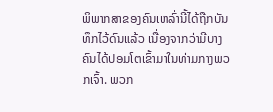ພິພາກສາຂອງຄົນເຫລົ່ານີ້ໄດ້ຖືກບັນທຶກໄວ້ດົນແລ້ວ ເນື່ອງຈາກວ່າມີບາງຄົນໄດ້ປອມໂຕເຂົ້າມາໃນທ່າມກາງພວກເຈົ້າ. ພວກ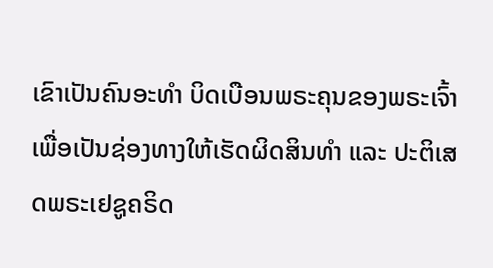ເຂົາເປັນຄົນອະທຳ ບິດເບືອນພຣະຄຸນຂອງພຣະເຈົ້າເພື່ອເປັນຊ່ອງທາງໃຫ້ເຮັດຜິດສິນທຳ ແລະ ປະຕິເສດພຣະເຢຊູຄຣິດ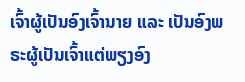ເຈົ້າຜູ້ເປັນອົງເຈົ້ານາຍ ແລະ ເປັນອົງພຣະຜູ້ເປັນເຈົ້າແຕ່ພຽງອົງ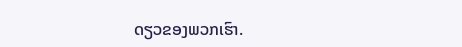ດຽວຂອງພວກເຮົາ.